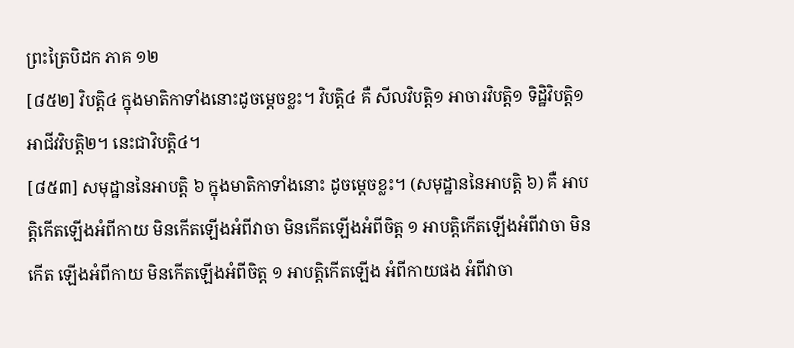ព្រះត្រៃបិដក ភាគ ១២
[៨៥២] វិបត្ដិ៤ ក្នុងមាតិកាទាំងនោះដូចម្ដេចខ្លះ។ វិបត្ដិ៤ គឺ សីលវិបត្ដិ១ អាចារវិបត្ដិ១ ទិដ្ឋិវិបត្ដិ១ អាជីវវិបត្ដិ២។ នេះជាវិបត្ដិ៤។
[៨៥៣] សមុដ្ឋាននៃអាបត្ដិ ៦ ក្នុងមាតិកាទាំងនោះ ដូចម្ដេចខ្លះ។ (សមុដ្ឋាននៃអាបត្ដិ ៦) គឺ អាបត្ដិកើតឡើងអំពីកាយ មិនកើតឡើងអំពីវាចា មិនកើតឡើងអំពីចិត្ដ ១ អាបត្ដិកើតឡើងអំពីវាចា មិនកើត ឡើងអំពីកាយ មិនកើតឡើងអំពីចិត្ដ ១ អាបត្ដិកើតឡើង អំពីកាយផង អំពីវាចា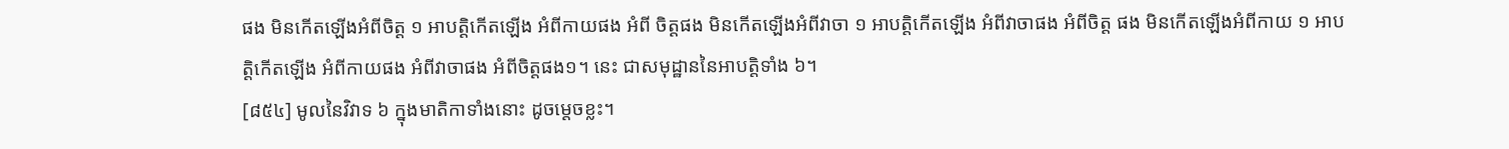ផង មិនកើតឡើងអំពីចិត្ដ ១ អាបត្ដិកើតឡើង អំពីកាយផង អំពី ចិត្ដផង មិនកើតឡើងអំពីវាចា ១ អាបត្ដិកើតឡើង អំពីវាចាផង អំពីចិត្ដ ផង មិនកើតឡើងអំពីកាយ ១ អាបត្ដិកើតឡើង អំពីកាយផង អំពីវាចាផង អំពីចិត្ដផង១។ នេះ ជាសមុដ្ឋាននៃអាបត្ដិទាំង ៦។
[៨៥៤] មូលនៃវិវាទ ៦ ក្នុងមាតិកាទាំងនោះ ដូចម្ដេចខ្លះ។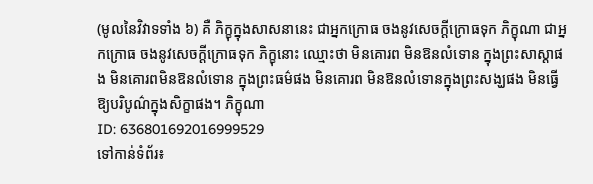(មូលនៃវិវាទទាំង ៦) គឺ ភិក្ខុក្នុងសាសនានេះ ជាអ្នកក្រោធ ចងនូវសេចក្ដីក្រោធទុក ភិក្ខុណា ជាអ្នកក្រោធ ចងនូវសេចក្ដីក្រោធទុក ភិក្ខុនោះ ឈ្មោះថា មិនគោរព មិនឱនលំទោន ក្នុងព្រះសាស្ដាផង មិនគោរពមិនឱនលំទោន ក្នុងព្រះធម៌ផង មិនគោរព មិនឱនលំទោនក្នុងព្រះសង្ឃផង មិនធ្វើឱ្យបរិបូណ៌ក្នុងសិក្ខាផង។ ភិក្ខុណា
ID: 636801692016999529
ទៅកាន់ទំព័រ៖